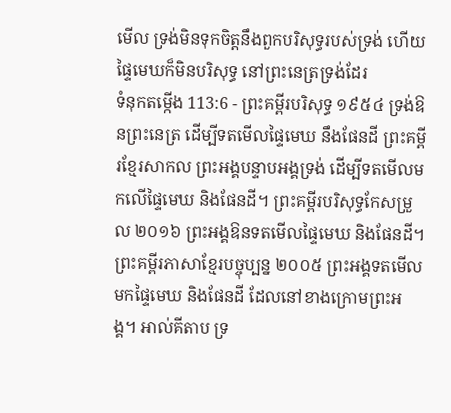មើល ទ្រង់មិនទុកចិត្តនឹងពួកបរិសុទ្ធរបស់ទ្រង់ ហើយផ្ទៃមេឃក៏មិនបរិសុទ្ធ នៅព្រះនេត្រទ្រង់ដែរ
ទំនុកតម្កើង 113:6 - ព្រះគម្ពីរបរិសុទ្ធ ១៩៥៤ ទ្រង់ឱនព្រះនេត្រ ដើម្បីទតមើលផ្ទៃមេឃ នឹងផែនដី ព្រះគម្ពីរខ្មែរសាកល ព្រះអង្គបន្ទាបអង្គទ្រង់ ដើម្បីទតមើលមកលើផ្ទៃមេឃ និងផែនដី។ ព្រះគម្ពីរបរិសុទ្ធកែសម្រួល ២០១៦ ព្រះអង្គឱនទតមើលផ្ទៃមេឃ និងផែនដី។ ព្រះគម្ពីរភាសាខ្មែរបច្ចុប្បន្ន ២០០៥ ព្រះអង្គទតមើលមកផ្ទៃមេឃ និងផែនដី ដែលនៅខាងក្រោមព្រះអង្គ។ អាល់គីតាប ទ្រ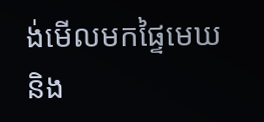ង់មើលមកផ្ទៃមេឃ និង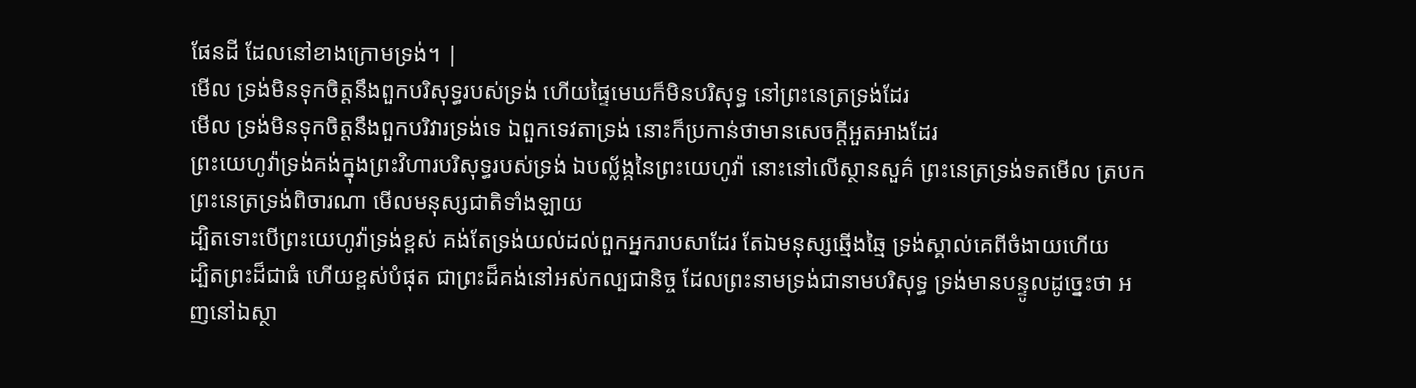ផែនដី ដែលនៅខាងក្រោមទ្រង់។ |
មើល ទ្រង់មិនទុកចិត្តនឹងពួកបរិសុទ្ធរបស់ទ្រង់ ហើយផ្ទៃមេឃក៏មិនបរិសុទ្ធ នៅព្រះនេត្រទ្រង់ដែរ
មើល ទ្រង់មិនទុកចិត្តនឹងពួកបរិវារទ្រង់ទេ ឯពួកទេវតាទ្រង់ នោះក៏ប្រកាន់ថាមានសេចក្ដីអួតអាងដែរ
ព្រះយេហូវ៉ាទ្រង់គង់ក្នុងព្រះវិហារបរិសុទ្ធរបស់ទ្រង់ ឯបល្ល័ង្កនៃព្រះយេហូវ៉ា នោះនៅលើស្ថានសួគ៌ ព្រះនេត្រទ្រង់ទតមើល ត្របកព្រះនេត្រទ្រង់ពិចារណា មើលមនុស្សជាតិទាំងឡាយ
ដ្បិតទោះបើព្រះយេហូវ៉ាទ្រង់ខ្ពស់ គង់តែទ្រង់យល់ដល់ពួកអ្នករាបសាដែរ តែឯមនុស្សឆ្មើងឆ្មៃ ទ្រង់ស្គាល់គេពីចំងាយហើយ
ដ្បិតព្រះដ៏ជាធំ ហើយខ្ពស់បំផុត ជាព្រះដ៏គង់នៅអស់កល្បជានិច្ច ដែលព្រះនាមទ្រង់ជានាមបរិសុទ្ធ ទ្រង់មានបន្ទូលដូច្នេះថា អញនៅឯស្ថា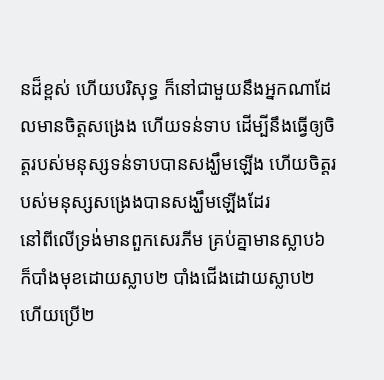នដ៏ខ្ពស់ ហើយបរិសុទ្ធ ក៏នៅជាមួយនឹងអ្នកណាដែលមានចិត្តសង្រេង ហើយទន់ទាប ដើម្បីនឹងធ្វើឲ្យចិត្តរបស់មនុស្សទន់ទាបបានសង្ឃឹមឡើង ហើយចិត្តរបស់មនុស្សសង្រេងបានសង្ឃឹមឡើងដែរ
នៅពីលើទ្រង់មានពួកសេរភីម គ្រប់គ្នាមានស្លាប៦ ក៏បាំងមុខដោយស្លាប២ បាំងជើងដោយស្លាប២ ហើយប្រើ២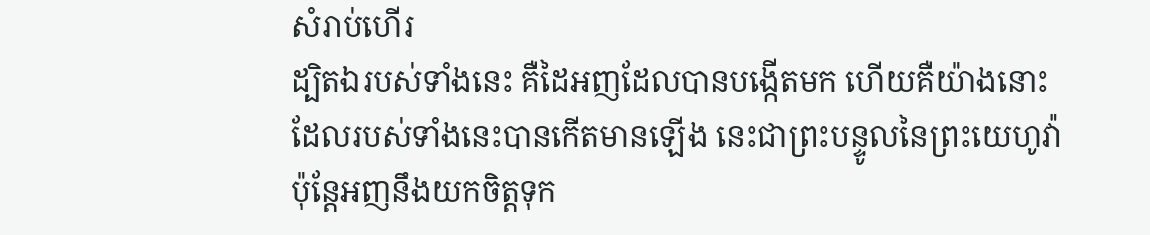សំរាប់ហើរ
ដ្បិតឯរបស់ទាំងនេះ គឺដៃអញដែលបានបង្កើតមក ហើយគឺយ៉ាងនោះដែលរបស់ទាំងនេះបានកើតមានឡើង នេះជាព្រះបន្ទូលនៃព្រះយេហូវ៉ា ប៉ុន្តែអញនឹងយកចិត្តទុក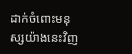ដាក់ចំពោះមនុស្សយ៉ាងនេះវិញ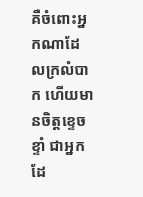គឺចំពោះអ្នកណាដែលក្រលំបាក ហើយមានចិត្តខ្ទេចខ្ទាំ ជាអ្នកដែ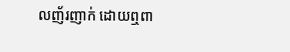លញ័រញាក់ ដោយឮពា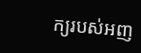ក្យរបស់អញ